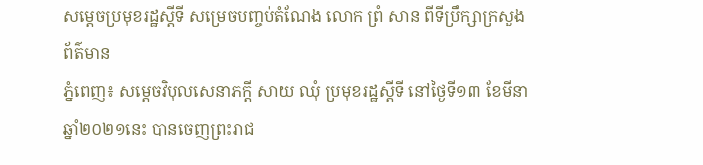សម្ដេចប្រមុខរដ្ឋស្ដីទី សម្រេចបញ្ចប់តំណែង លោក ព្រំ សាន ពីទីប្រឹក្សាក្រសួងព័ត៌មាន
ភ្នំពេញ៖ សម្តេចវិបុលសេនាភក្តី សាយ ឈុំ ប្រមុខរដ្ឋស្តីទី នៅថ្ងៃទី១៣ ខែមីនា ឆ្នាំ២០២១នេះ បានចេញព្រះរាជ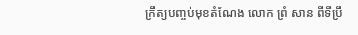ក្រឹត្យបញ្ចប់មុខតំណែង លោក ព្រំ សាន ពីទីប្រឹ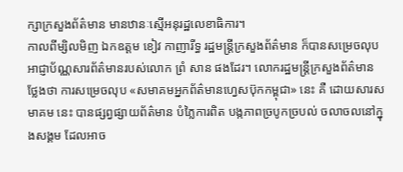ក្សាក្រសួងព័ត៌មាន មានឋានៈស្មើអនុរដ្ឋលេខាធិការ។
កាលពីម្សិលមិញ ឯកឧត្តម ខៀវ កាញារីទ្ធ រដ្ឋមន្ត្រីក្រសួងព័ត៌មាន ក៏បានសម្រេចលុបអាជ្ញាប័ណ្ណសារព័ត៌មានរបស់លោក ព្រំ សាន ផងដែរ។ លោករដ្ឋមន្ត្រីក្រសួងព័ត៌មាន ថ្លែងថា ការសម្រេចលុប «សមាគមអ្នកព័ត៌មានហ្វេសប៊ុកកម្ពុជា» នេះ គឺ ដោយសារសមាគម នេះ បានផ្សព្វផ្សាយព័ត៌មាន បំភ្លៃការពិត បង្កភាពច្របូកច្របល់ ចលាចលនៅក្នុងសង្គម ដែលអាច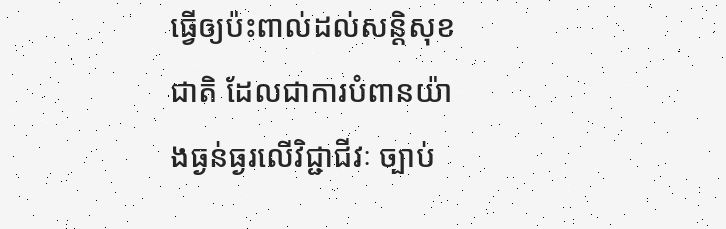ធ្វើឲ្យប៉ះពាល់ដល់សន្តិសុខជាតិ ដែលជាការបំពានយ៉ាងធ្ងន់ធ្ងរលើវិជ្ជាជីវៈ ច្បាប់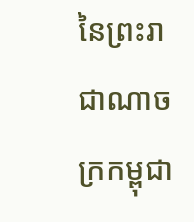នៃព្រះរាជាណាចក្រកម្ពុជា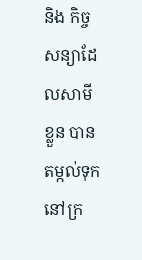និង កិច្ចសន្យាដែលសាមីខ្លួន បានតម្កល់ទុកនៅក្រ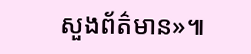សួងព័ត៌មាន»៕